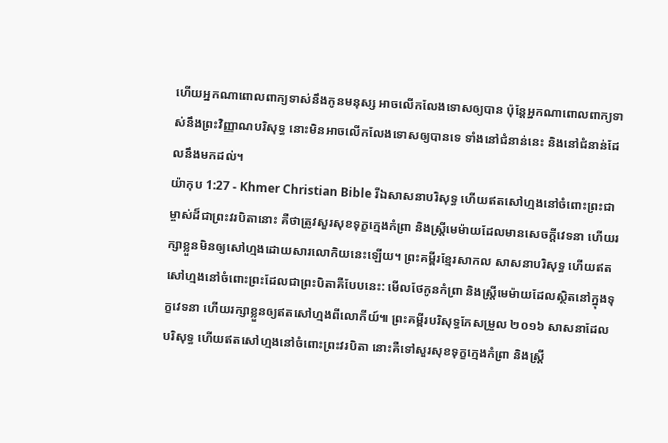ហើយអ្នកណាពោលពាក្យទាស់នឹងកូនមនុស្ស អាចលើកលែងទោសឲ្យបាន ប៉ុន្ដែអ្នកណាពោលពាក្យទាស់នឹងព្រះវិញ្ញាណបរិសុទ្ធ នោះមិនអាចលើកលែងទោសឲ្យបានទេ ទាំងនៅជំនាន់នេះ និងនៅជំនាន់ដែលនឹងមកដល់។
យ៉ាកុប 1:27 - Khmer Christian Bible រីឯសាសនាបរិសុទ្ធ ហើយឥតសៅហ្មងនៅចំពោះព្រះជាម្ចាស់ដ៏ជាព្រះវរបិតានោះ គឺថាត្រូវសួរសុខទុក្ខក្មេងកំព្រា និងស្ដ្រីមេម៉ាយដែលមានសេចក្ដីវេទនា ហើយរក្សាខ្លួនមិនឲ្យសៅហ្មងដោយសារលោកិយនេះឡើយ។ ព្រះគម្ពីរខ្មែរសាកល សាសនាបរិសុទ្ធ ហើយឥតសៅហ្មងនៅចំពោះព្រះដែលជាព្រះបិតាគឺបែបនេះ: មើលថែកូនកំព្រា និងស្ត្រីមេម៉ាយដែលស្ថិតនៅក្នុងទុក្ខវេទនា ហើយរក្សាខ្លួនឲ្យឥតសៅហ្មងពីលោកីយ៍៕ ព្រះគម្ពីរបរិសុទ្ធកែសម្រួល ២០១៦ សាសនាដែលបរិសុទ្ធ ហើយឥតសៅហ្មងនៅចំពោះព្រះវរបិតា នោះគឺទៅសួរសុខទុក្ខក្មេងកំព្រា និងស្ត្រី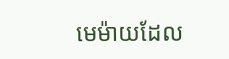មេម៉ាយដែល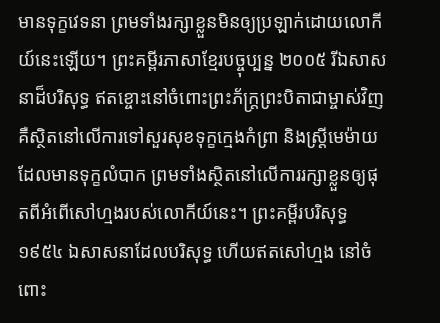មានទុក្ខវេទនា ព្រមទាំងរក្សាខ្លួនមិនឲ្យប្រឡាក់ដោយលោកីយ៍នេះឡើយ។ ព្រះគម្ពីរភាសាខ្មែរបច្ចុប្បន្ន ២០០៥ រីឯសាសនាដ៏បរិសុទ្ធ ឥតខ្ចោះនៅចំពោះព្រះភ័ក្ត្រព្រះបិតាជាម្ចាស់វិញ គឺស្ថិតនៅលើការទៅសួរសុខទុក្ខក្មេងកំព្រា និងស្ត្រីមេម៉ាយដែលមានទុក្ខលំបាក ព្រមទាំងស្ថិតនៅលើការរក្សាខ្លួនឲ្យផុតពីអំពើសៅហ្មងរបស់លោកីយ៍នេះ។ ព្រះគម្ពីរបរិសុទ្ធ ១៩៥៤ ឯសាសនាដែលបរិសុទ្ធ ហើយឥតសៅហ្មង នៅចំពោះ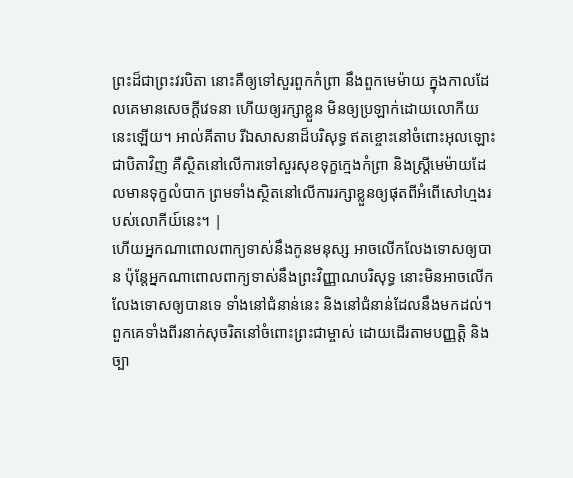ព្រះដ៏ជាព្រះវរបិតា នោះគឺឲ្យទៅសួរពួកកំព្រា នឹងពួកមេម៉ាយ ក្នុងកាលដែលគេមានសេចក្ដីវេទនា ហើយឲ្យរក្សាខ្លួន មិនឲ្យប្រឡាក់ដោយលោកីយនេះឡើយ។ អាល់គីតាប រីឯសាសនាដ៏បរិសុទ្ធ ឥតខ្ចោះនៅចំពោះអុលឡោះជាបិតាវិញ គឺស្ថិតនៅលើការទៅសួរសុខទុក្ខក្មេងកំព្រា និងស្ដ្រីមេម៉ាយដែលមានទុក្ខលំបាក ព្រមទាំងស្ថិតនៅលើការរក្សាខ្លួនឲ្យផុតពីអំពើសៅហ្មងរបស់លោកីយ៍នេះ។ |
ហើយអ្នកណាពោលពាក្យទាស់នឹងកូនមនុស្ស អាចលើកលែងទោសឲ្យបាន ប៉ុន្ដែអ្នកណាពោលពាក្យទាស់នឹងព្រះវិញ្ញាណបរិសុទ្ធ នោះមិនអាចលើកលែងទោសឲ្យបានទេ ទាំងនៅជំនាន់នេះ និងនៅជំនាន់ដែលនឹងមកដល់។
ពួកគេទាំងពីរនាក់សុចរិតនៅចំពោះព្រះជាម្ចាស់ ដោយដើរតាមបញ្ញត្ដិ និងច្បា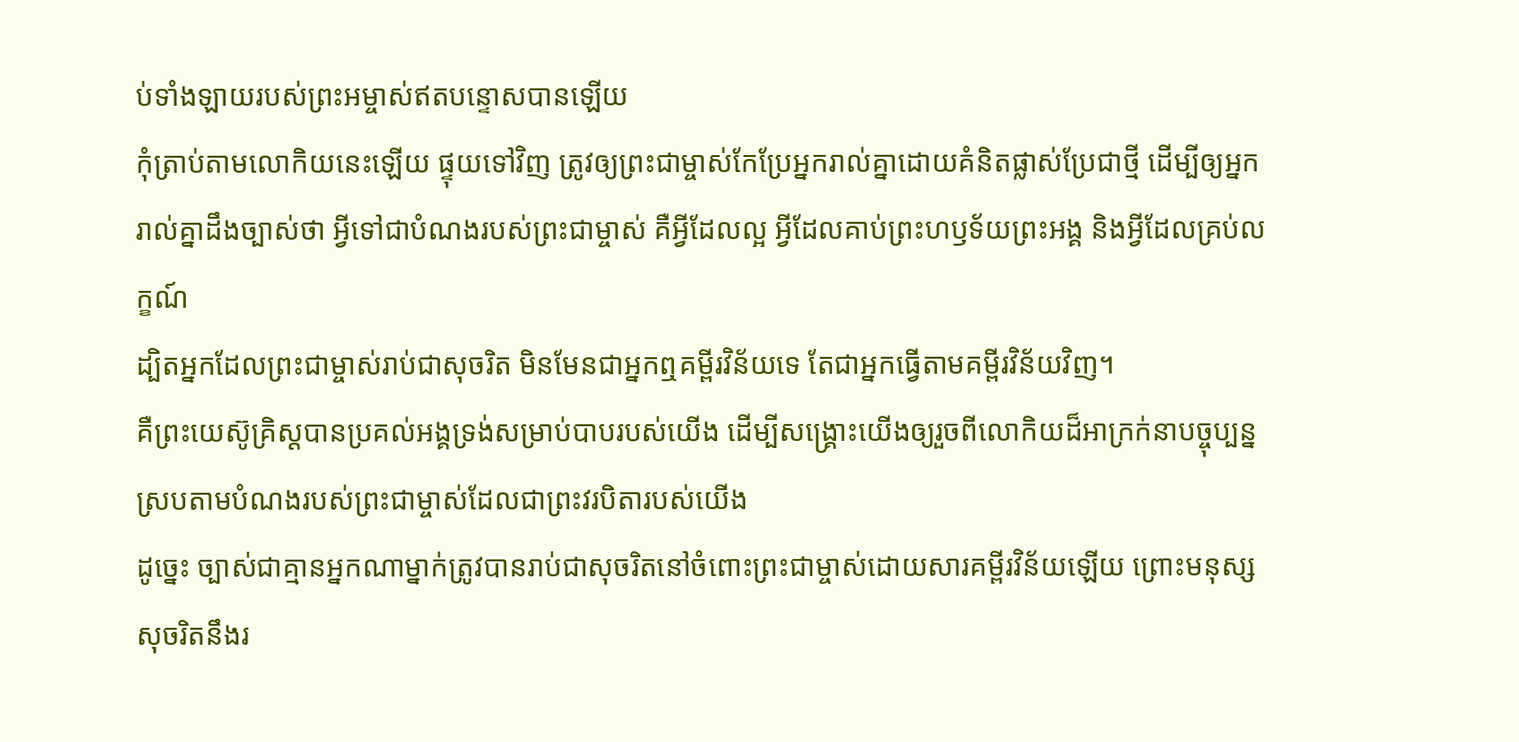ប់ទាំងឡាយរបស់ព្រះអម្ចាស់ឥតបន្ទោសបានឡើយ
កុំត្រាប់តាមលោកិយនេះឡើយ ផ្ទុយទៅវិញ ត្រូវឲ្យព្រះជាម្ចាស់កែប្រែអ្នករាល់គ្នាដោយគំនិតផ្លាស់ប្រែជាថ្មី ដើម្បីឲ្យអ្នករាល់គ្នាដឹងច្បាស់ថា អ្វីទៅជាបំណងរបស់ព្រះជាម្ចាស់ គឺអ្វីដែលល្អ អ្វីដែលគាប់ព្រះហឫទ័យព្រះអង្គ និងអ្វីដែលគ្រប់លក្ខណ៍
ដ្បិតអ្នកដែលព្រះជាម្ចាស់រាប់ជាសុចរិត មិនមែនជាអ្នកឮគម្ពីរវិន័យទេ តែជាអ្នកធ្វើតាមគម្ពីរវិន័យវិញ។
គឺព្រះយេស៊ូគ្រិស្ដបានប្រគល់អង្គទ្រង់សម្រាប់បាបរបស់យើង ដើម្បីសង្គ្រោះយើងឲ្យរួចពីលោកិយដ៏អាក្រក់នាបច្ចុប្បន្ន ស្របតាមបំណងរបស់ព្រះជាម្ចាស់ដែលជាព្រះវរបិតារបស់យើង
ដូច្នេះ ច្បាស់ជាគ្មានអ្នកណាម្នាក់ត្រូវបានរាប់ជាសុចរិតនៅចំពោះព្រះជាម្ចាស់ដោយសារគម្ពីរវិន័យឡើយ ព្រោះមនុស្សសុចរិតនឹងរ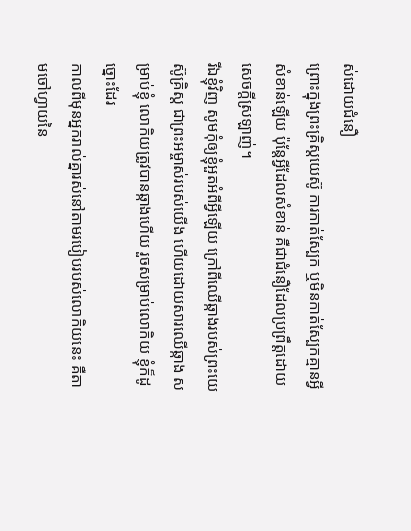ស់ដោយជំនឿ
ព្រោះក្នុងព្រះគ្រិស្ដយេស៊ូ ការកាត់ស្បែក ឬមិនកាត់ស្បែកគ្មានអ្វីសំខាន់ឡើយ ប៉ុន្តែអ្វីដែលសំខាន់ គឺជាជំនឿដែលប្រពឹ្រត្ដដោយសេចក្ដីស្រឡាញ់។
រីឯខ្ញុំវិញ សូមកុំឲ្យខ្ញុំអួតអំពីអ្វីឡើយ ក្រៅពីឈើឆ្កាងរបស់ព្រះយេស៊ូគ្រិស្ដ ជាព្រះអម្ចាស់របស់យើង ហើយដោយសារឈើឆ្កាង សម្រាប់ខ្ញុំ លោកិយត្រូវបានឆ្កាងហើយ រួចសម្រាប់លោកិយ ខ្ញុំក៏ដូច្នោះដែរ
កាលពីមុនអ្នករាល់គ្នារស់នៅតាមរបៀបរបស់លោកិយនេះ គឺតាមចៅហ្វាយនៃ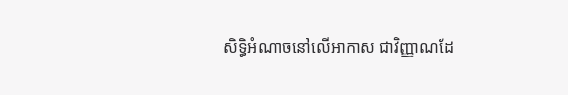សិទ្ធិអំណាចនៅលើអាកាស ជាវិញ្ញាណដែ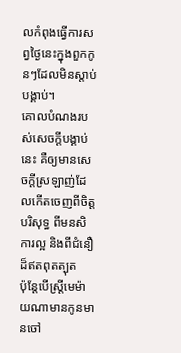លកំពុងធ្វើការសព្វថ្ងៃនេះក្នុងពួកកូនៗដែលមិនស្តាប់បង្គាប់។
គោលបំណងរបស់សេចក្ដីបង្គាប់នេះ គឺឲ្យមានសេចក្ដីស្រឡាញ់ដែលកើតចេញពីចិត្ដបរិសុទ្ធ ពីមនសិការល្អ និងពីជំនឿដ៏ឥតពុតត្បុត
ប៉ុន្ដែបើស្រ្ដីមេម៉ាយណាមានកូនមានចៅ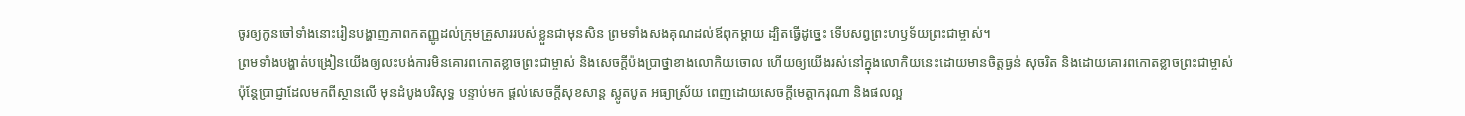ចូរឲ្យកូនចៅទាំងនោះរៀនបង្ហាញភាពកតញ្ញូដល់ក្រុមគ្រួសាររបស់ខ្លួនជាមុនសិន ព្រមទាំងសងគុណដល់ឪពុកម្ដាយ ដ្បិតធ្វើដូច្នេះ ទើបសព្វព្រះហឫទ័យព្រះជាម្ចាស់។
ព្រមទាំងបង្ហាត់បង្រៀនយើងឲ្យលះបង់ការមិនគោរពកោតខ្លាចព្រះជាម្ចាស់ និងសេចក្ដីប៉ងប្រាថ្នាខាងលោកិយចោល ហើយឲ្យយើងរស់នៅក្នុងលោកិយនេះដោយមានចិត្តធ្ងន់ សុចរិត និងដោយគោរពកោតខ្លាចព្រះជាម្ចាស់
ប៉ុន្ដែប្រាជ្ញាដែលមកពីស្ថានលើ មុនដំបូងបរិសុទ្ធ បន្ទាប់មក ផ្ដល់សេចក្ដីសុខសាន្ត ស្លូតបូត អធ្យាស្រ័យ ពេញដោយសេចក្ដីមេត្តាករុណា និងផលល្អ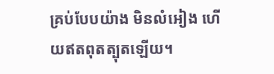គ្រប់បែបយ៉ាង មិនលំអៀង ហើយឥតពុតត្បុតឡើយ។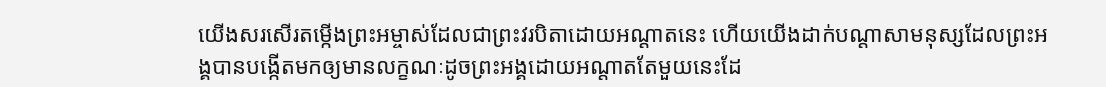យើងសរសើរតម្កើងព្រះអម្ចាស់ដែលជាព្រះវរបិតាដោយអណ្ដាតនេះ ហើយយើងដាក់បណ្ដាសាមនុស្សដែលព្រះអង្គបានបង្កើតមកឲ្យមានលក្ខណៈដូចព្រះអង្គដោយអណ្ដាតតែមួយនេះដែ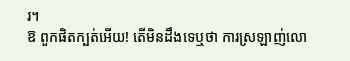រ។
ឱ ពួកផិតក្បត់អើយ! តើមិនដឹងទេឬថា ការស្រឡាញ់លោ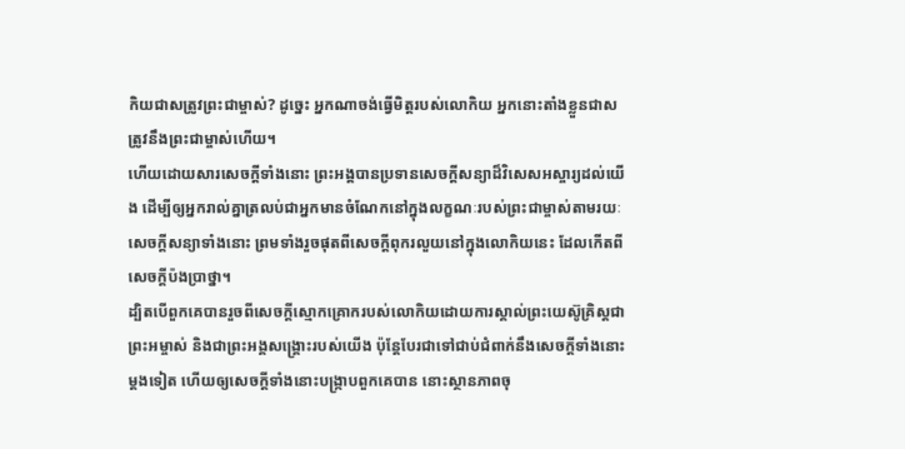កិយជាសត្រូវព្រះជាម្ចាស់? ដូច្នេះ អ្នកណាចង់ធ្វើមិត្តរបស់លោកិយ អ្នកនោះតាំងខ្លួនជាសត្រូវនឹងព្រះជាម្ចាស់ហើយ។
ហើយដោយសារសេចក្ដីទាំងនោះ ព្រះអង្គបានប្រទានសេចក្ដីសន្យាដ៏វិសេសអស្ចារ្យដល់យើង ដើម្បីឲ្យអ្នករាល់គ្នាត្រលប់ជាអ្នកមានចំណែកនៅក្នុងលក្ខណៈរបស់ព្រះជាម្ចាស់តាមរយៈសេចក្ដីសន្យាទាំងនោះ ព្រមទាំងរួចផុតពីសេចក្ដីពុករលួយនៅក្នុងលោកិយនេះ ដែលកើតពីសេចក្ដីប៉ងប្រាថ្នា។
ដ្បិតបើពួកគេបានរួចពីសេចក្ដីស្មោកគ្រោករបស់លោកិយដោយការស្គាល់ព្រះយេស៊ូគ្រិស្ដជាព្រះអម្ចាស់ និងជាព្រះអង្គសង្គ្រោះរបស់យើង ប៉ុន្ដែបែរជាទៅជាប់ជំពាក់នឹងសេចក្ដីទាំងនោះម្ដងទៀត ហើយឲ្យសេចក្ដីទាំងនោះបង្ក្រាបពួកគេបាន នោះស្ថានភាពចុ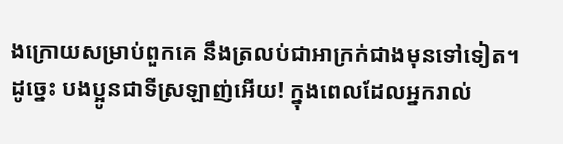ងក្រោយសម្រាប់ពួកគេ នឹងត្រលប់ជាអាក្រក់ជាងមុនទៅទៀត។
ដូច្នេះ បងប្អូនជាទីស្រឡាញ់អើយ! ក្នុងពេលដែលអ្នករាល់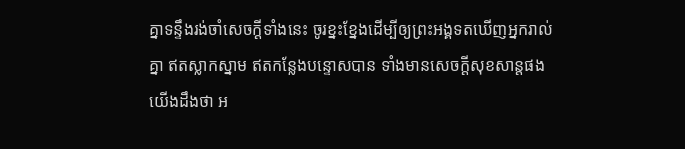គ្នាទន្ទឹងរង់ចាំសេចក្ដីទាំងនេះ ចូរខ្នះខ្នែងដើម្បីឲ្យព្រះអង្គទតឃើញអ្នករាល់គ្នា ឥតស្លាកស្នាម ឥតកន្លែងបន្ទោសបាន ទាំងមានសេចក្ដីសុខសាន្ដផង
យើងដឹងថា អ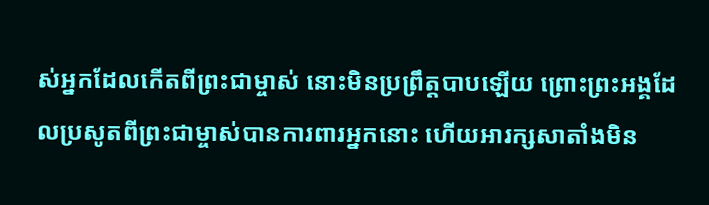ស់អ្នកដែលកើតពីព្រះជាម្ចាស់ នោះមិនប្រព្រឹត្ដបាបឡើយ ព្រោះព្រះអង្គដែលប្រសូតពីព្រះជាម្ចាស់បានការពារអ្នកនោះ ហើយអារក្សសាតាំងមិន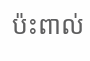ប៉ះពាល់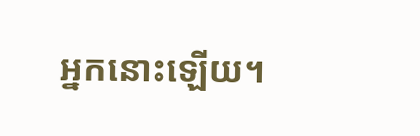អ្នកនោះឡើយ។